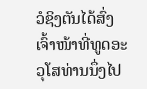ວໍຊິງຕັນໄດ້ສົ່ງເຈົ້າໜ້າທີ່ທູດອະວຸໂສທ່ານນຶ່ງໄປ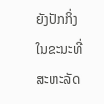ຍັງປັກກິ່ງ ໃນຂະນະທີ່ ສະຫະລັດ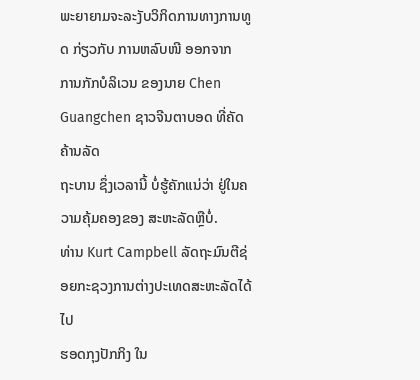ພະຍາຍາມຈະລະງັບວິກິດການທາງການທູດ ກ່ຽວກັບ ການຫລົບໜີ ອອກຈາກ
ການກັກບໍລິເວນ ຂອງນາຍ Chen Guangchen ຊາວຈີນຕາບອດ ທີ່ຄັດຄ້ານລັດ
ຖະບານ ຊຶ່ງເວລານີ້ ບໍ່ຮູ້ຄັກແນ່ວ່າ ຢູ່ໃນຄວາມຄຸ້ມຄອງຂອງ ສະຫະລັດຫຼືບໍ່.
ທ່ານ Kurt Campbell ລັດຖະມົນຕີຊ່ອຍກະຊວງການຕ່າງປະເທດສະຫະລັດໄດ້ໄປ
ຮອດກຸງປັກກິງ ໃນ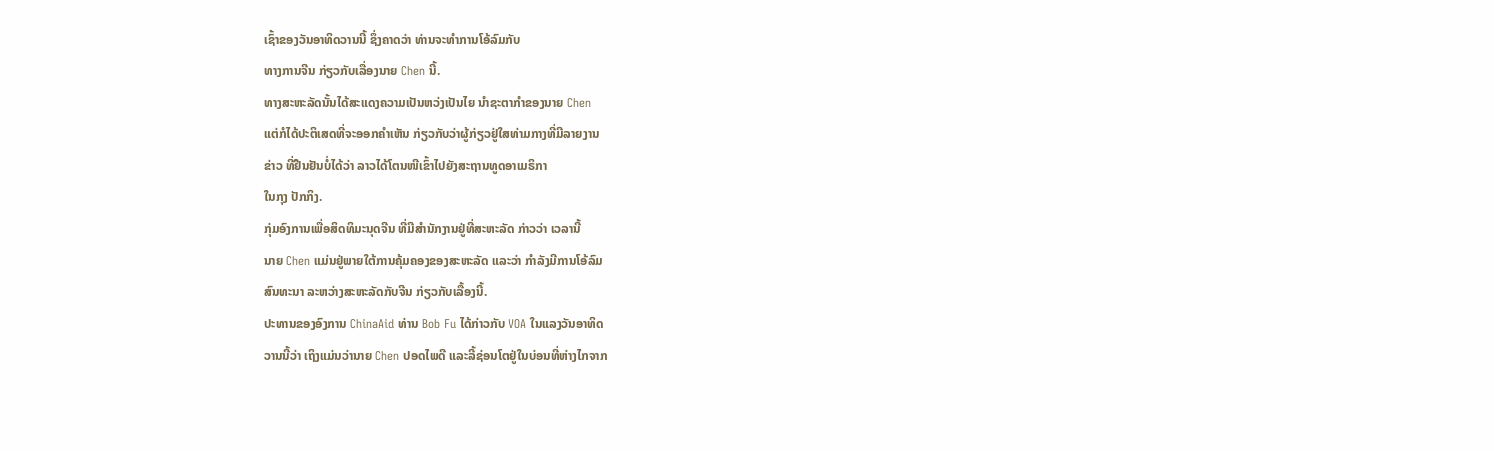ເຊົ້າຂອງວັນອາທິດວານນີ້ ຊຶ່ງຄາດວ່າ ທ່ານຈະທໍາການໂອ້ລົມກັບ
ທາງການຈີນ ກ່ຽວກັບເລື່ອງນາຍ Chen ນີ້.
ທາງສະຫະລັດນັ້ນໄດ້ສະແດງຄວາມເປັນຫວ່ງເປັນໄຍ ນໍາຊະຕາກໍາຂອງນາຍ Chen
ແຕ່ກໍໄດ້ປະຕິເສດທີ່ຈະອອກຄໍາເຫັນ ກ່ຽວກັບວ່າຜູ້ກ່ຽວຢູ່ໃສທ່າມກາງທີ່ມີລາຍງານ
ຂ່າວ ທີ່ຢືນຢັນບໍ່ໄດ້ວ່າ ລາວໄດ້ໂຕນໜີເຂົ້າໄປຍັງສະຖານທູດອາເມຣິກາ
ໃນກຸງ ປັກກິງ.
ກຸ່ມອົງການເພື່ອສິດທິມະນຸດຈີນ ທີ່ມີສໍານັກງານຢູ່ທີ່ສະຫະລັດ ກ່າວວ່າ ເວລານີ້
ນາຍ Chen ແມ່ນຢູ່ພາຍໃຕ້ການຄຸ້ມຄອງຂອງສະຫະລັດ ແລະວ່າ ກໍາລັງມີການໂອ້ລົມ
ສົນທະນາ ລະຫວ່າງສະຫະລັດກັບຈີນ ກ່ຽວກັບເລື້ອງນີ້.
ປະທານຂອງອົງການ ChinaAid ທ່ານ Bob Fu ໄດ້ກ່າວກັບ VOA ໃນແລງວັນອາທິດ
ວານນີ້ວ່າ ເຖິງແມ່ນວ່ານາຍ Chen ປອດໄພດີ ແລະລີ້ຊ່ອນໂຕຢູ່ໃນບ່ອນທີ່ຫ່າງໄກຈາກ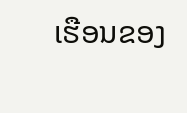ເຮືອນຂອງ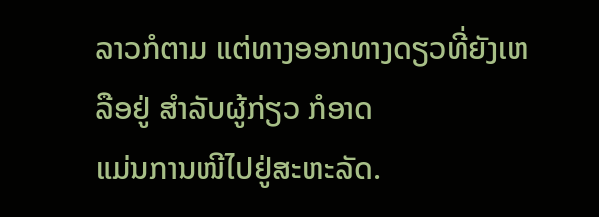ລາວກໍຕາມ ແຕ່ທາງອອກທາງດຽວທີ່ຍັງເຫລືອຢູ່ ສໍາລັບຜູ້ກ່ຽວ ກໍອາດ
ແມ່ນການໜີໄປຢູ່ສະຫະລັດ.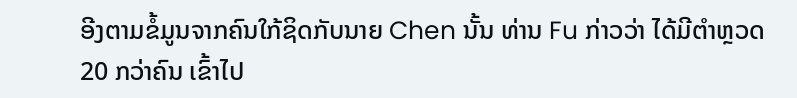ອີງຕາມຂໍ້ມູນຈາກຄົນໃກ້ຊິດກັບນາຍ Chen ນັ້ນ ທ່ານ Fu ກ່າວວ່າ ໄດ້ມີຕໍາຫຼວດ
20 ກວ່າຄົນ ເຂົ້າໄປ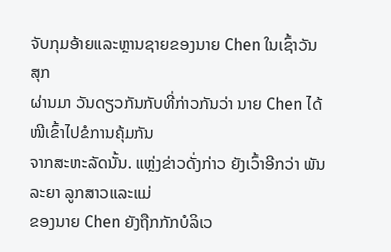ຈັບກຸມອ້າຍແລະຫຼານຊາຍຂອງນາຍ Chen ໃນເຊົ້າວັນສຸກ
ຜ່ານມາ ວັນດຽວກັນກັບທີ່ກ່າວກັນວ່າ ນາຍ Chen ໄດ້ໜີເຂົ້າໄປຂໍການຄຸ້ມກັນ
ຈາກສະຫະລັດນັ້ນ. ແຫຼ່ງຂ່າວດັ່ງກ່າວ ຍັງເວົ້າອີກວ່າ ພັນລະຍາ ລູກສາວແລະແມ່
ຂອງນາຍ Chen ຍັງຖືກກັກບໍລິເວ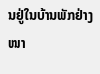ນຢູ່ໃນບ້ານພັກຢ່າງໜາ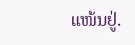ແໜ້ນຢູ່.